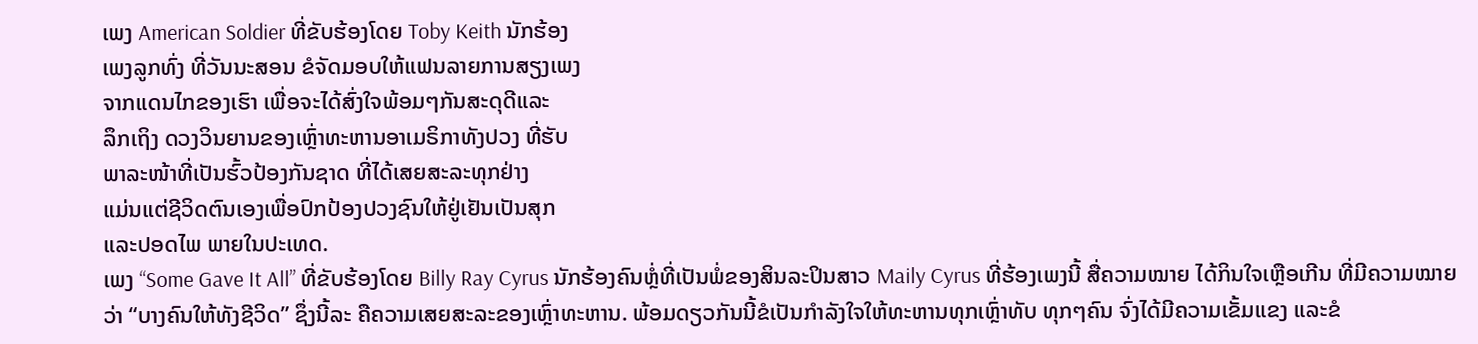ເພງ American Soldier ທີ່ຂັບຮ້ອງໂດຍ Toby Keith ນັກຮ້ອງ
ເພງລູກທົ່ງ ທີ່ວັນນະສອນ ຂໍຈັດມອບໃຫ້ແຟນລາຍການສຽງເພງ
ຈາກແດນໄກຂອງເຮົາ ເພື່ອຈະໄດ້ສົ່ງໃຈພ້ອມໆກັນສະດຸດີແລະ
ລຶກເຖິງ ດວງວິນຍານຂອງເຫຼົ່າທະຫານອາເມຣິກາທັງປວງ ທີ່ຮັບ
ພາລະໜ້າທີ່ເປັນຮົ້ວປ້ອງກັນຊາດ ທີ່ໄດ້ເສຍສະລະທຸກຢ່າງ
ແມ່ນແຕ່ຊີວິດຕົນເອງເພື່ອປົກປ້ອງປວງຊົນໃຫ້ຢູ່ເຢັນເປັນສຸກ
ແລະປອດໄພ ພາຍໃນປະເທດ.
ເພງ “Some Gave It All” ທີ່ຂັບຮ້ອງໂດຍ Billy Ray Cyrus ນັກຮ້ອງຄົນຫຼໍ່ທີ່ເປັນພໍ່ຂອງສິນລະປິນສາວ Maily Cyrus ທີ່ຮ້ອງເພງນີ້ ສື່ຄວາມໝາຍ ໄດ້ກິນໃຈເຫຼືອເກີນ ທີ່ມີຄວາມໝາຍວ່າ “ບາງຄົນໃຫ້ທັງຊີວິດ” ຊຶ່ງນີ້ລະ ຄືຄວາມເສຍສະລະຂອງເຫຼົ່າທະຫານ. ພ້ອມດຽວກັນນີ້ຂໍເປັນກຳລັງໃຈໃຫ້ທະຫານທຸກເຫຼົ່າທັບ ທຸກໆຄົນ ຈົ່ງໄດ້ມີຄວາມເຂັ້ມແຂງ ແລະຂໍ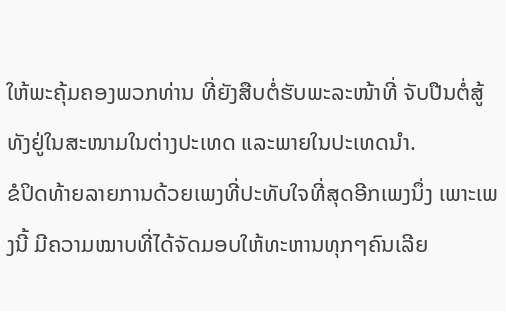ໃຫ້ພະຄຸ້ມຄອງພວກທ່ານ ທີ່ຍັງສືບຕໍ່ຮັບພະລະໜ້າທີ່ ຈັບປືນຕໍ່ສູ້ທັງຢູ່ໃນສະໜາມໃນຕ່າງປະເທດ ແລະພາຍໃນປະເທດນຳ.
ຂໍປິດທ້າຍລາຍການດ້ວຍເພງທີ່ປະທັບໃຈທີ່ສຸດອີກເພງນຶ່ງ ເພາະເພງນີ້ ມີຄວາມໝາບທີ່ໄດ້ຈັດມອບໃຫ້ທະຫານທຸກໆຄົນເລີຍ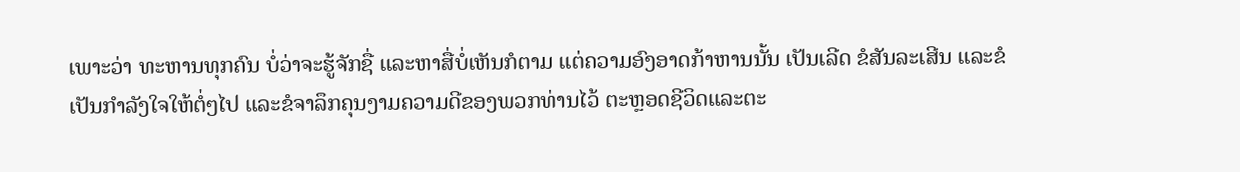ເພາະວ່າ ທະຫານທຸກຄົນ ບໍ່ວ່າຈະຮູ້ຈັກຊື່ ແລະຫາສື່ບໍ່ເຫັນກໍຕາມ ແຕ່ຄວາມອົງອາດກ້າຫານນັ້ນ ເປັນເລີດ ຂໍສັນລະເສີນ ແລະຂໍເປັນກຳລັງໃຈໃຫ້ຕໍ່ໆໄປ ແລະຂໍຈາລຶກຄຸນງາມຄວາມດີຂອງພວກທ່ານໄວ້ ຕະຫຼອດຊີວິດແລະຕະ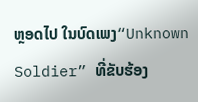ຫຼອດໄປ ໃນບົດເພງ“Unknown Soldier” ທີ່ຂັບຮ້ອງ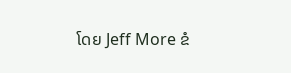ໂດຍ Jeff More ຂໍ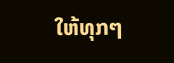ໃຫ້ທຸກໆ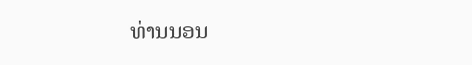ທ່ານນອນ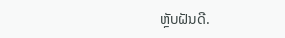ຫຼັບຝັນດີ.